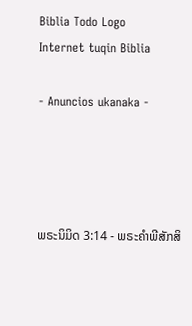Biblia Todo Logo
Internet tuqin Biblia

- Anuncios ukanaka -




ພຣະນິມິດ 3:14 - ພຣະຄຳພີສັກສິ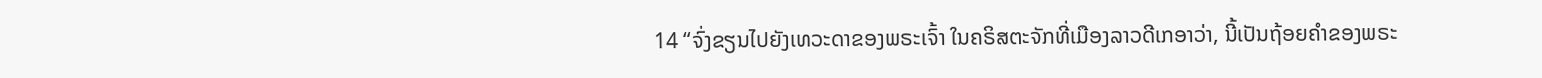14 “ຈົ່ງຂຽນໄປຍັງເທວະດາຂອງພຣະເຈົ້າ ໃນຄຣິສຕະຈັກທີ່ເມືອງລາວດີເກອາວ່າ, ນີ້ເປັນຖ້ອຍຄຳຂອງພຣະ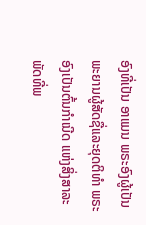ອົງທີ່ເປັນ ອາແມນ ພຣະອົງຜູ້ເປັນພະຍານຜູ້ສັດຊື່ແລະຍຸດຕິທຳ ພຣະອົງເປັນຕົ້ນກຳເນີດ ແຫ່ງສິ່ງສາລະພັດທີ່ພ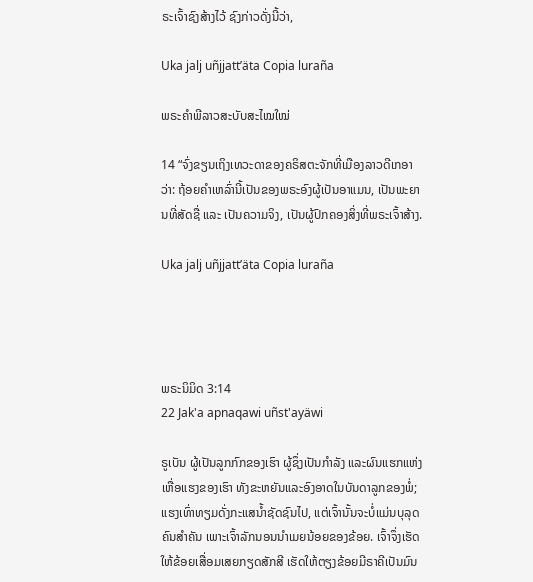ຣະເຈົ້າຊົງສ້າງໄວ້ ຊົງກ່າວດັ່ງນີ້ວ່າ,

Uka jalj uñjjattʼäta Copia luraña

ພຣະຄຳພີລາວສະບັບສະໄໝໃໝ່

14 “ຈົ່ງຂຽນເຖິງເທວະດາຂອງຄຣິສຕະຈັກທີ່ເມືອງລາວດີເກອາວ່າ: ຖ້ອຍຄຳເຫລົ່ານີ້ເປັນຂອງພຣະອົງຜູ້ເປັນອາແມນ, ເປັນພະຍານທີ່ສັດຊື່ ແລະ ເປັນຄວາມຈິງ, ເປັນຜູ້ປົກຄອງສິ່ງທີ່ພຣະເຈົ້າສ້າງ.

Uka jalj uñjjattʼäta Copia luraña




ພຣະນິມິດ 3:14
22 Jak'a apnaqawi uñst'ayäwi

ຣູເບັນ ຜູ້ເປັນລູກກົກຂອງເຮົາ ຜູ້ຊຶ່ງເປັນກຳລັງ ແລະຜົນແຮກແຫ່ງເຫື່ອແຮງຂອງເຮົາ ທັງຂະຫຍັນແລະອົງອາດໃນບັນດາລູກຂອງພໍ່; ແຮງເທົ່າທຽມດັ່ງກະແສນໍ້າຊັດຊົນໄປ, ແຕ່ເຈົ້ານັ້ນຈະບໍ່ແມ່ນບຸລຸດຄົນສຳຄັນ ເພາະເຈົ້າລັກນອນນຳເມຍນ້ອຍຂອງຂ້ອຍ. ເຈົ້າຈຶ່ງເຮັດໃຫ້ຂ້ອຍເສື່ອມເສຍກຽດສັກສີ ເຮັດໃຫ້ຕຽງຂ້ອຍມີຣາຄີເປັນມົນ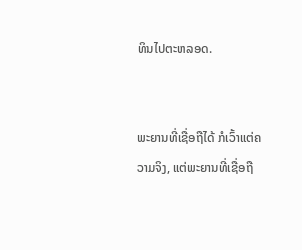ທິນໄປຕະຫລອດ.


ພະຍານທີ່ເຊື່ອຖືໄດ້ ກໍເວົ້າແຕ່ຄວາມຈິງ, ແຕ່ພະຍານທີ່ເຊື່ອຖື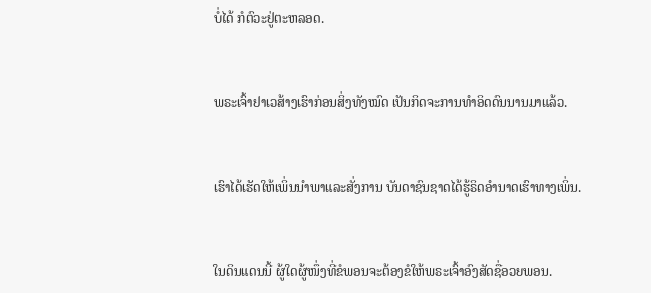ບໍ່ໄດ້ ກໍຕົວະຢູ່ຕະຫລອດ.


ພຣະເຈົ້າຢາເວສ້າງເຮົາກ່ອນສິ່ງທັງໝົດ ເປັນກິດຈະການທຳອິດດົນນານມາແລ້ວ.


ເຮົາໄດ້ເຮັດໃຫ້ເພິ່ນນຳພາແລະສັ່ງການ ບັນດາຊົນຊາດໄດ້ຮູ້ຣິດອຳນາດເຮົາທາງເພິ່ນ.


ໃນດິນແດນນີ້ ຜູ້ໃດຜູ້ໜຶ່ງທີ່ຂໍພອນຈະຕ້ອງຂໍໃຫ້ພຣະເຈົ້າອົງສັດຊື່ອວຍພອນ.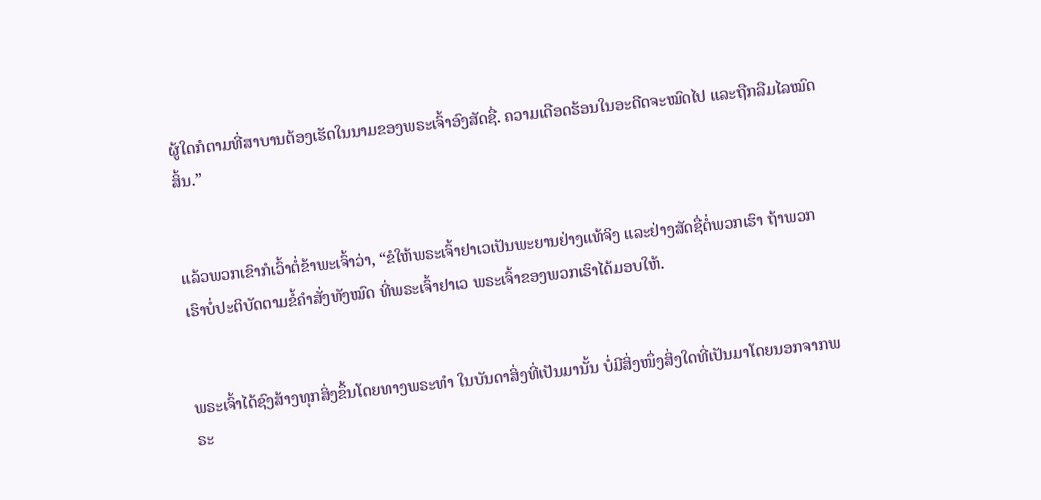ຜູ້ໃດກໍຕາມທີ່ສາບານຕ້ອງເຮັດໃນນາມຂອງພຣະເຈົ້າອົງສັດຊື່. ຄວາມເດືອດຮ້ອນໃນອະດີດຈະໝົດໄປ ແລະຖືກລືມໄລໝົດສິ້ນ.”


ແລ້ວພວກເຂົາກໍເວົ້າຕໍ່ຂ້າພະເຈົ້າວ່າ, “ຂໍໃຫ້ພຣະເຈົ້າຢາເວເປັນພະຍານຢ່າງແທ້ຈິງ ແລະຢ່າງສັດຊື່ຕໍ່ພວກເຮົາ ຖ້າພວກເຮົາບໍ່ປະຕິບັດຕາມຂໍ້ຄຳສັ່ງທັງໝົດ ທີ່ພຣະເຈົ້າຢາເວ ພຣະເຈົ້າຂອງພວກເຮົາໄດ້ມອບໃຫ້.


ພຣະເຈົ້າໄດ້ຊົງສ້າງທຸກສິ່ງຂຶ້ນໂດຍທາງພຣະທຳ ໃນບັນດາສິ່ງທີ່ເປັນມານັ້ນ ບໍ່ມີສິ່ງໜຶ່ງສິ່ງໃດທີ່ເປັນມາໂດຍນອກຈາກພຣະ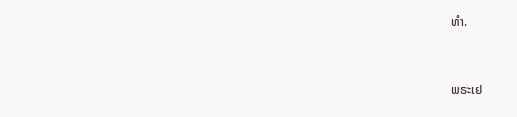ທຳ.


ພຣະເຢ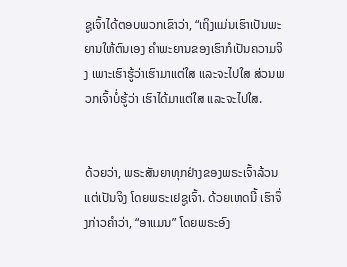ຊູເຈົ້າໄດ້ຕອບພວກເຂົາວ່າ, “ເຖິງແມ່ນເຮົາເປັນພະຍານໃຫ້ຕົນເອງ ຄຳພະຍານຂອງເຮົາກໍເປັນຄວາມຈິງ ເພາະເຮົາຮູ້ວ່າເຮົາມາແຕ່ໃສ ແລະຈະໄປໃສ ສ່ວນພວກເຈົ້າບໍ່ຮູ້ວ່າ ເຮົາໄດ້ມາແຕ່ໃສ ແລະຈະໄປໃສ.


ດ້ວຍວ່າ, ພຣະສັນຍາທຸກຢ່າງຂອງພຣະເຈົ້າລ້ວນແຕ່ເປັນຈິງ ໂດຍພຣະເຢຊູເຈົ້າ. ດ້ວຍເຫດນີ້ ເຮົາຈຶ່ງກ່າວຄຳວ່າ, “ອາແມນ” ໂດຍພຣະອົງ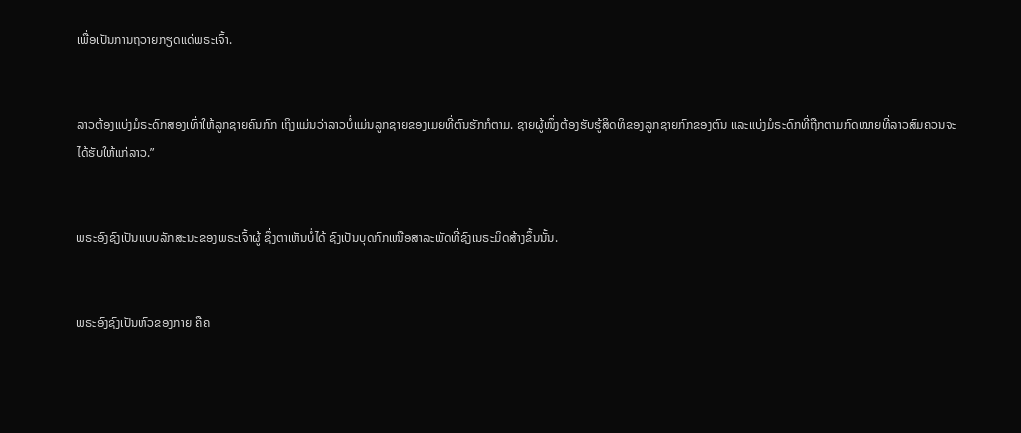ເພື່ອເປັນການຖວາຍກຽດແດ່ພຣະເຈົ້າ.


ລາວຕ້ອງແບ່ງມໍຣະດົກສອງເທົ່າໃຫ້ລູກຊາຍຄົນກົກ ເຖິງແມ່ນວ່າລາວບໍ່ແມ່ນລູກຊາຍຂອງເມຍທີ່ຕົນຮັກກໍຕາມ. ຊາຍຜູ້ໜຶ່ງຕ້ອງຮັບຮູ້ສິດທິຂອງລູກຊາຍກົກຂອງຕົນ ແລະແບ່ງມໍຣະດົກທີ່ຖືກຕາມກົດໝາຍທີ່ລາວສົມຄວນຈະໄດ້ຮັບໃຫ້ແກ່ລາວ.”


ພຣະອົງຊົງເປັນແບບລັກສະນະຂອງພຣະເຈົ້າຜູ້ ຊຶ່ງຕາເຫັນບໍ່ໄດ້ ຊົງເປັນບຸດກົກເໜືອສາລະພັດທີ່ຊົງເນຣະມິດສ້າງຂຶ້ນນັ້ນ.


ພຣະອົງຊົງເປັນຫົວຂອງກາຍ ຄືຄ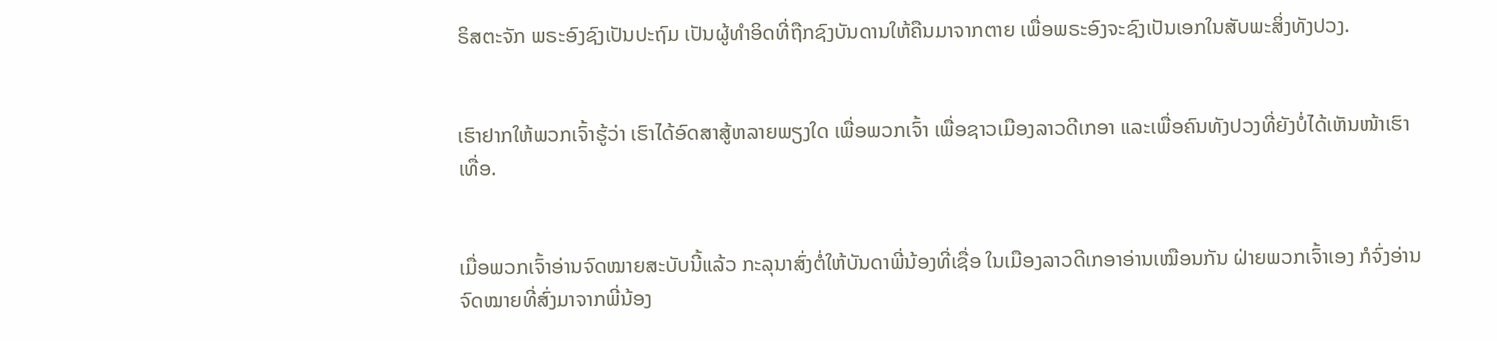ຣິສຕະຈັກ ພຣະອົງຊົງເປັນປະຖົມ ເປັນຜູ້ທຳອິດທີ່ຖືກຊົງບັນດານໃຫ້ຄືນມາຈາກຕາຍ ເພື່ອພຣະອົງຈະຊົງເປັນເອກໃນສັບພະສິ່ງທັງປວງ.


ເຮົາຢາກໃຫ້ພວກເຈົ້າຮູ້ວ່າ ເຮົາໄດ້ອົດສາສູ້ຫລາຍພຽງໃດ ເພື່ອພວກເຈົ້າ ເພື່ອຊາວເມືອງລາວດີເກອາ ແລະເພື່ອຄົນທັງປວງທີ່ຍັງບໍ່ໄດ້ເຫັນໜ້າເຮົາເທື່ອ.


ເມື່ອພວກເຈົ້າອ່ານຈົດໝາຍສະບັບນີ້ແລ້ວ ກະລຸນາສົ່ງຕໍ່ໃຫ້ບັນດາພີ່ນ້ອງທີ່ເຊື່ອ ໃນເມືອງລາວດີເກອາອ່ານເໝືອນກັນ ຝ່າຍພວກເຈົ້າເອງ ກໍຈົ່ງອ່ານຈົດໝາຍທີ່ສົ່ງມາຈາກພີ່ນ້ອງ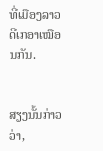ທີ່ເມືອງລາວດີເກອາເໝືອນກັນ.


ສຽງນັ້ນກ່າວວ່າ,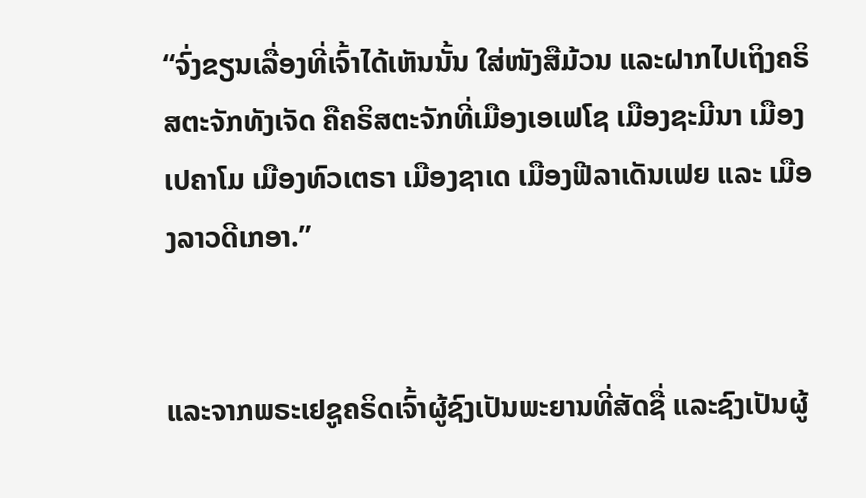“ຈົ່ງຂຽນເລື່ອງທີ່ເຈົ້າໄດ້ເຫັນນັ້ນ ໃສ່ໜັງສືມ້ວນ ແລະຝາກໄປເຖິງຄຣິສຕະຈັກທັງເຈັດ ຄືຄຣິສຕະຈັກທີ່ເມືອງເອເຟໂຊ ເມືອງຊະມີນາ ເມືອງເປຄາໂມ ເມືອງທົວເຕຣາ ເມືອງຊາເດ ເມືອງຟີລາເດັນເຟຍ ແລະ ເມືອງລາວດີເກອາ.”


ແລະຈາກພຣະເຢຊູຄຣິດເຈົ້າຜູ້ຊົງເປັນພະຍານທີ່ສັດຊື່ ແລະຊົງເປັນຜູ້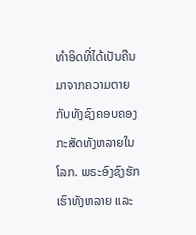ທຳອິດທີ່ໄດ້ເປັນຄືນມາຈາກຄວາມຕາຍ ກັບທັງຊົງຄອບຄອງກະສັດທັງຫລາຍໃນໂລກ. ພຣະອົງຊົງຮັກເຮົາທັງຫລາຍ ແລະ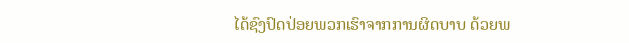ໄດ້ຊົງປົດປ່ອຍພວກເຮົາຈາກການຜິດບາບ ດ້ວຍພ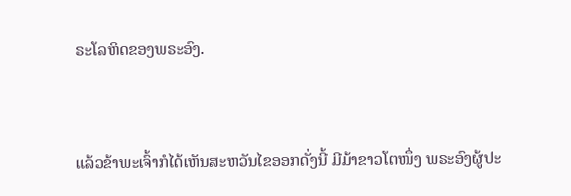ຣະໂລຫິດຂອງພຣະອົງ.


ແລ້ວຂ້າພະເຈົ້າກໍໄດ້ເຫັນສະຫວັນໄຂອອກດັ່ງນີ້ ມີມ້າຂາວໂຕໜຶ່ງ ພຣະອົງຜູ້ປະ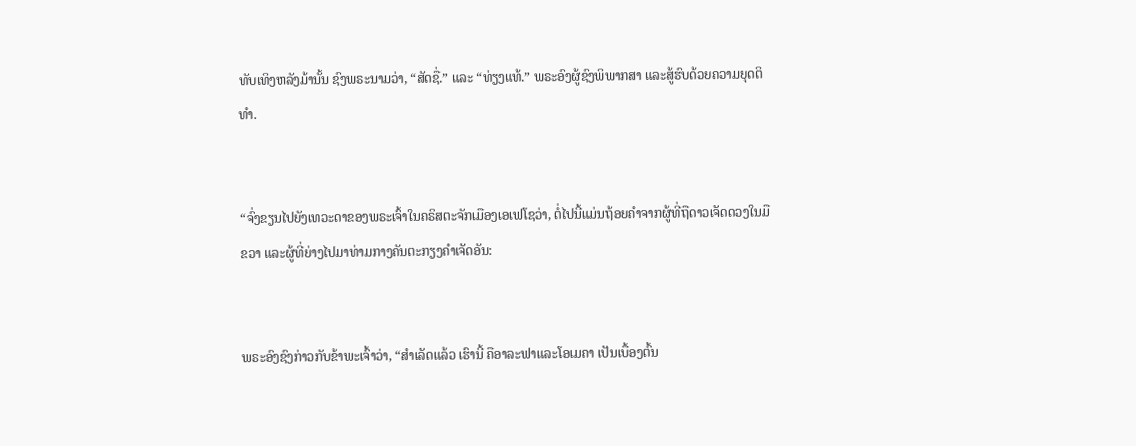ທັບເທິງຫລັງມ້ານັ້ນ ຊົງພຣະນາມວ່າ, “ສັດຊື່.” ແລະ “ທ່ຽງແທ້.” ພຣະອົງຜູ້ຊົງພິພາກສາ ແລະສູ້ຮົບດ້ວຍຄວາມຍຸດຕິທຳ.


“ຈົ່ງຂຽນໄປຍັງເທວະດາຂອງພຣະເຈົ້າໃນຄຣິສຕະຈັກເມືອງເອເຟໂຊວ່າ, ຕໍ່ໄປນີ້ແມ່ນຖ້ອຍຄຳຈາກຜູ້ທີ່ຖືດາວເຈັດດວງໃນມືຂວາ ແລະຜູ້ທີ່ຍ່າງໄປມາທ່າມກາງຄັນຕະກຽງຄຳເຈັດອັນ:


ພຣະອົງຊົງກ່າວກັບຂ້າພະເຈົ້າວ່າ, “ສຳເລັດແລ້ວ ເຮົານີ້ ຄືອາລະຟາແລະໂອເມຄາ ເປັນເບື້ອງຕົ້ນ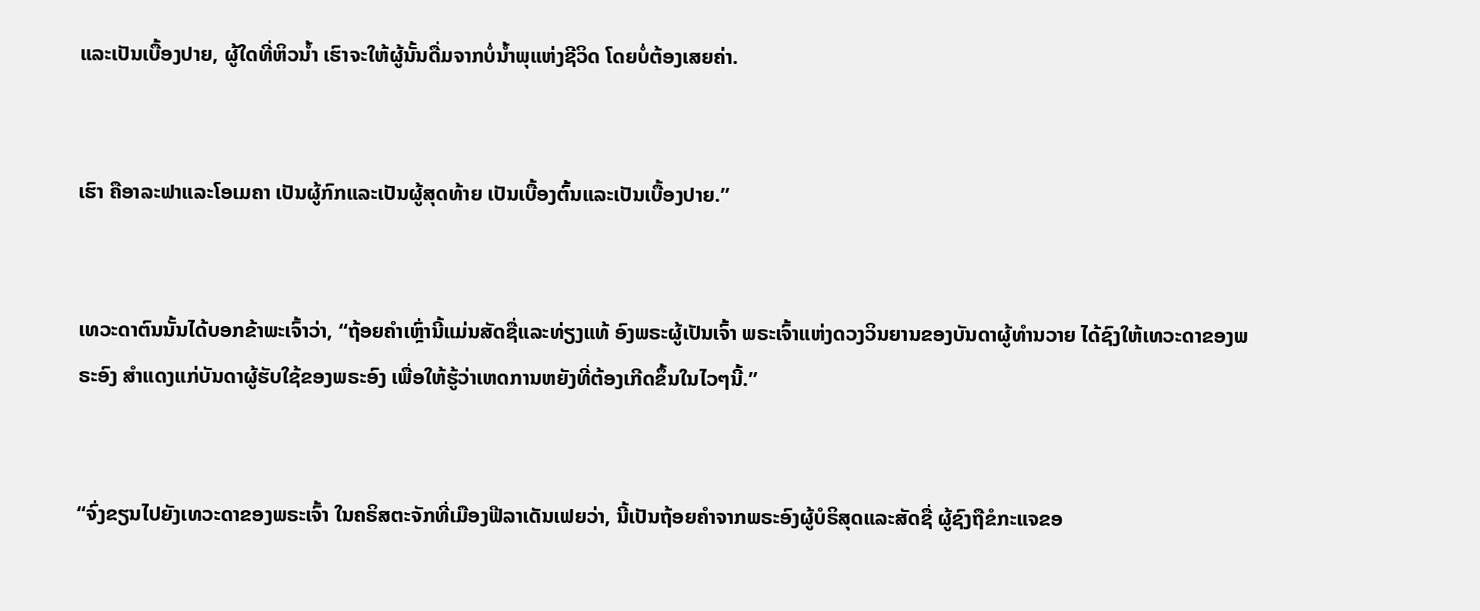ແລະເປັນເບື້ອງປາຍ, ຜູ້ໃດທີ່ຫິວນໍ້າ ເຮົາຈະໃຫ້ຜູ້ນັ້ນດື່ມຈາກບໍ່ນໍ້າພຸແຫ່ງຊີວິດ ໂດຍບໍ່ຕ້ອງເສຍຄ່າ.


ເຮົາ ຄືອາລະຟາແລະໂອເມຄາ ເປັນຜູ້ກົກແລະເປັນຜູ້ສຸດທ້າຍ ເປັນເບື້ອງຕົ້ນແລະເປັນເບື້ອງປາຍ.”


ເທວະດາຕົນນັ້ນໄດ້ບອກຂ້າພະເຈົ້າວ່າ, “ຖ້ອຍຄຳເຫຼົ່ານີ້ແມ່ນສັດຊື່ແລະທ່ຽງແທ້ ອົງພຣະຜູ້ເປັນເຈົ້າ ພຣະເຈົ້າແຫ່ງດວງວິນຍານຂອງບັນດາຜູ້ທຳນວາຍ ໄດ້ຊົງໃຫ້ເທວະດາຂອງພຣະອົງ ສຳແດງແກ່ບັນດາຜູ້ຮັບໃຊ້ຂອງພຣະອົງ ເພື່ອໃຫ້ຮູ້ວ່າເຫດການຫຍັງທີ່ຕ້ອງເກີດຂຶ້ນໃນໄວໆນີ້.”


“ຈົ່ງຂຽນໄປຍັງເທວະດາຂອງພຣະເຈົ້າ ໃນຄຣິສຕະຈັກທີ່ເມືອງຟີລາເດັນເຟຍວ່າ, ນີ້ເປັນຖ້ອຍຄຳຈາກພຣະອົງຜູ້ບໍຣິສຸດແລະສັດຊື່ ຜູ້ຊົງຖືຂໍກະແຈຂອ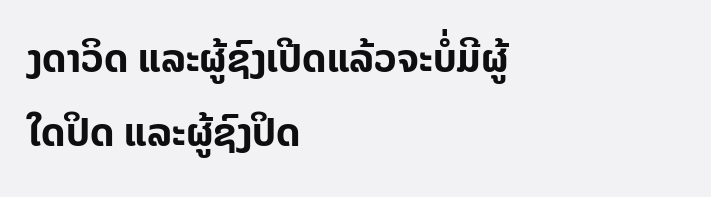ງດາວິດ ແລະຜູ້ຊົງເປີດແລ້ວຈະບໍ່ມີຜູ້ໃດປິດ ແລະຜູ້ຊົງປິດ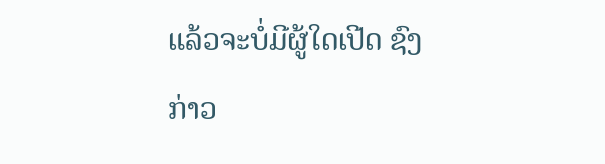ແລ້ວຈະບໍ່ມີຜູ້ໃດເປີດ ຊົງກ່າວ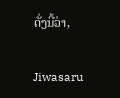ດັ່ງນີ້ວ່າ,


Jiwasaru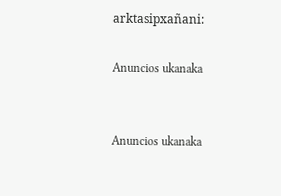arktasipxañani:

Anuncios ukanaka


Anuncios ukanaka